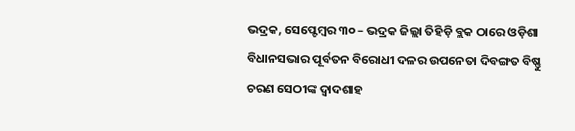ଭଦ୍ରକ, ସେପ୍ଟେମ୍ବର ୩୦ – ଭଦ୍ରକ ଜିଲ୍ଲା ତିହିଡ଼ି ବ୍ଲକ ଠାରେ ଓଡ଼ିଶା ବିଧାନସଭାର ପୂର୍ବତନ ବିରୋଧୀ ଦଳର ଉପନେତା ଦିବଙ୍ଗତ ବିଷ୍ଣୁ ଚରଣ ସେଠୀଙ୍କ ଦ୍ୱାଦଶାହ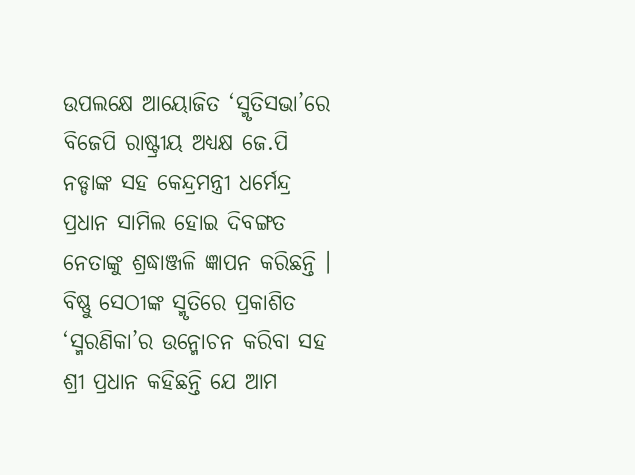ଉପଲକ୍ଷେ ଆୟୋଜିତ ‘ସ୍ମୃତିସଭା’ରେ ବିଜେପି ରାଷ୍ଟ୍ରୀୟ ଅଧ୍ୟକ୍ଷ ଜେ.ପି ନଡ୍ଡାଙ୍କ ସହ କେନ୍ଦ୍ରମନ୍ତ୍ରୀ ଧର୍ମେନ୍ଦ୍ର ପ୍ରଧାନ ସାମିଲ ହୋଇ ଦିବଙ୍ଗତ ନେତାଙ୍କୁ ଶ୍ରଦ୍ଧାଞ୍ଜଳି ଜ୍ଞାପନ କରିଛନ୍ତି ।
ବିଷ୍ଣୁ ସେଠୀଙ୍କ ସ୍ମୃତିରେ ପ୍ରକାଶିତ ‘ସ୍ମରଣିକା’ର ଉନ୍ମୋଚନ କରିବା ସହ ଶ୍ରୀ ପ୍ରଧାନ କହିଛନ୍ତି ଯେ ଆମ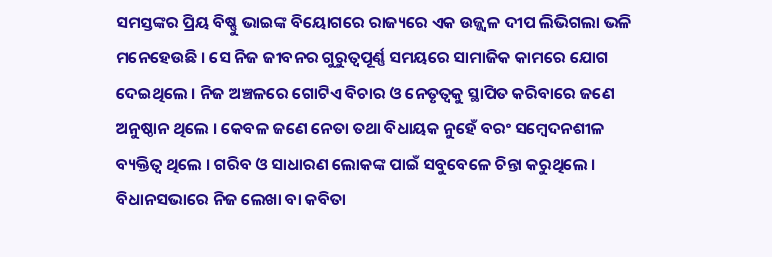ସମସ୍ତଙ୍କର ପ୍ରିୟ ବିଷ୍ଣୁ ଭାଇଙ୍କ ବିୟୋଗରେ ରାଜ୍ୟରେ ଏକ ଉଜ୍ଜ୍ୱଳ ଦୀପ ଲିଭିଗଲା ଭଳି ମନେହେଉଛି । ସେ ନିଜ ଜୀବନର ଗୁରୁତ୍ୱପୂର୍ଣ୍ଣ ସମୟରେ ସାମାଜିକ କାମରେ ଯୋଗ ଦେଇଥିଲେ । ନିଜ ଅଞ୍ଚଳରେ ଗୋଟିଏ ବିଚାର ଓ ନେତୃତ୍ୱକୁ ସ୍ଥାପିତ କରିବାରେ ଜଣେ ଅନୁଷ୍ଠାନ ଥିଲେ । କେବଳ ଜଣେ ନେତା ତଥା ବିଧାୟକ ନୁହେଁ ବରଂ ସମ୍ବେଦନଶୀଳ ବ୍ୟକ୍ତିତ୍ୱ ଥିଲେ । ଗରିବ ଓ ସାଧାରଣ ଲୋକଙ୍କ ପାଇଁ ସବୁବେଳେ ଚିନ୍ତା କରୁଥିଲେ । ବିଧାନସଭାରେ ନିଜ ଲେଖା ବା କବିତା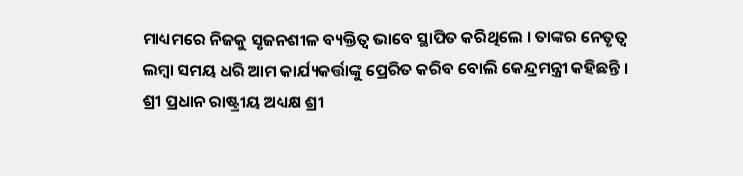ମାଧ୍ୟମରେ ନିଜକୁ ସୃଜନଶୀଳ ବ୍ୟକ୍ତିତ୍ୱ ଭାବେ ସ୍ଥାପିତ କରିଥିଲେ । ତାଙ୍କର ନେତୃତ୍ୱ ଲମ୍ବା ସମୟ ଧରି ଆମ କାର୍ଯ୍ୟକର୍ତ୍ତାଙ୍କୁ ପ୍ରେରିତ କରିବ ବୋଲି କେନ୍ଦ୍ରମନ୍ତ୍ରୀ କହିଛନ୍ତି ।
ଶ୍ରୀ ପ୍ରଧାନ ରାଷ୍ଟ୍ରୀୟ ଅଧ୍ୟକ୍ଷ ଶ୍ରୀ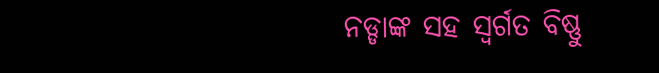ନଡ୍ଡାଙ୍କ ସହ ସ୍ୱର୍ଗତ ବିଷ୍ଣୁ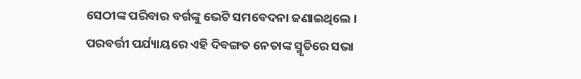ସେଠୀଙ୍କ ପରିବାର ବର୍ଗଙ୍କୁ ଭେଟି ସମବେଦନା ଜଣାଇଥିଲେ । ପରବର୍ତ୍ତୀ ପର୍ଯ୍ୟାୟରେ ଏହି ଦିବଙ୍ଗତ ନେତାଙ୍କ ସ୍ମୃତିରେ ସଭା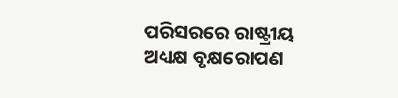ପରିସରରେ ରାଷ୍ଟ୍ରୀୟ ଅଧ୍ୟକ୍ଷ ବୃକ୍ଷରୋପଣ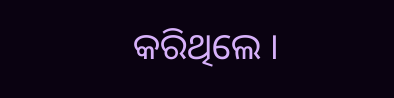କରିଥିଲେ ।